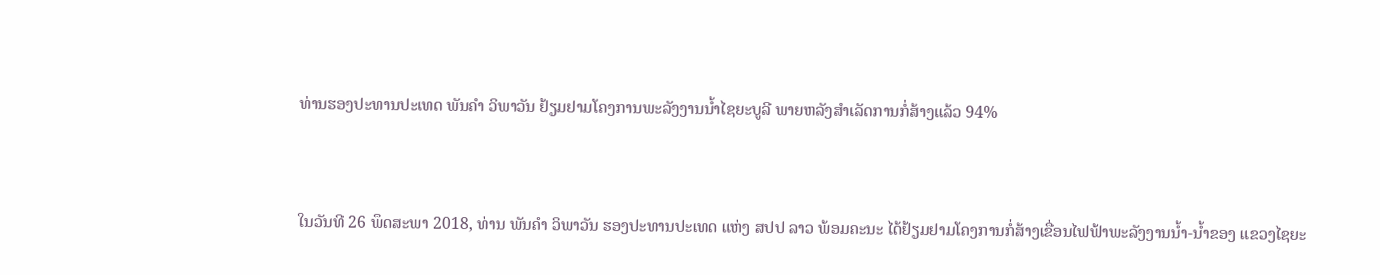ທ່ານຮອງປະທານປະເທດ ພັນຄຳ ວິພາວັນ ຢ້ຽມຢາມໂຄງການພະລັງງານນໍ້າໄຊຍະບູລີ ພາຍຫລັງສຳເລັດການກໍ່ສ້າງແລ້ວ 94%


ໃນວັນທີ 26 ພຶດສະພາ 2018, ທ່ານ ພັນຄຳ ວິພາວັນ ຮອງປະທານປະເທດ ແຫ່ງ ສປປ ລາວ ພ້ອມຄະນະ ໄດ້ຢ້ຽມຢາມໂຄງການກໍ່ສ້າງເຂື່ອນໄຟຟ້າພະລັງງານນໍ້າ-ນໍ້າຂອງ ແຂວງໄຊຍະ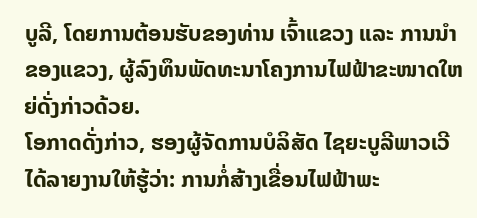ບູລີ, ໂດຍການຕ້ອນຮັບຂອງທ່ານ ເຈົ້າແຂວງ ແລະ ການນໍາຂອງແຂວງ, ຜູ້ລົງທຶນພັດທະນາໂຄງການໄຟຟ້າຂະໜາດໃຫຍ່ດັ່ງກ່າວດ້ວຍ.
ໂອກາດດັ່ງກ່າວ, ຮອງຜູ້ຈັດການບໍລິສັດ ໄຊຍະບູລີພາວເວີ ໄດ້ລາຍງານໃຫ້ຮູ້ວ່າ: ການກໍ່ສ້າງເຂື່ອນໄຟຟ້າພະ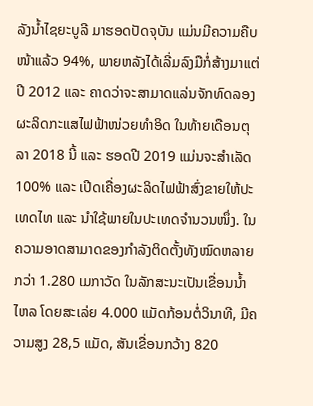ລັງນໍ້າໄຊຍະບູລີ ມາຮອດປັດຈຸບັນ ແມ່ນມີຄວາມຄືບໜ້າແລ້ວ 94%, ພາຍຫລັງໄດ້ເລີ່ມລົງມືກໍ່ສ້າງມາແຕ່ປີ 2012 ແລະ ຄາດວ່າຈະສາມາດແລ່ນຈັກທົດລອງຜະລິດກະແສໄຟຟ້າໜ່ວຍທຳອິດ ໃນທ້າຍເດືອນຕຸລາ 2018 ນີ້ ແລະ ຮອດປີ 2019 ແມ່ນຈະສໍາເລັດ 100% ແລະ ເປີດເຄື່ອງຜະລິດໄຟຟ້າສົ່ງຂາຍໃຫ້ປະເທດໄທ ແລະ ນຳໃຊ້ພາຍໃນປະເທດຈໍານວນໜຶ່ງ. ໃນຄວາມອາດສາມາດຂອງກຳລັງຕິດຕັ້ງທັງໝົດຫລາຍກວ່າ 1.280 ເມກາວັດ ໃນລັກສະນະເປັນເຂື່ອນນໍ້າໄຫລ ໂດຍສະເລ່ຍ 4.000 ແມັດກ້ອນຕໍ່ວິນາທີ, ມີຄວາມສູງ 28,5 ແມັດ, ສັນເຂື່ອນກວ້າງ 820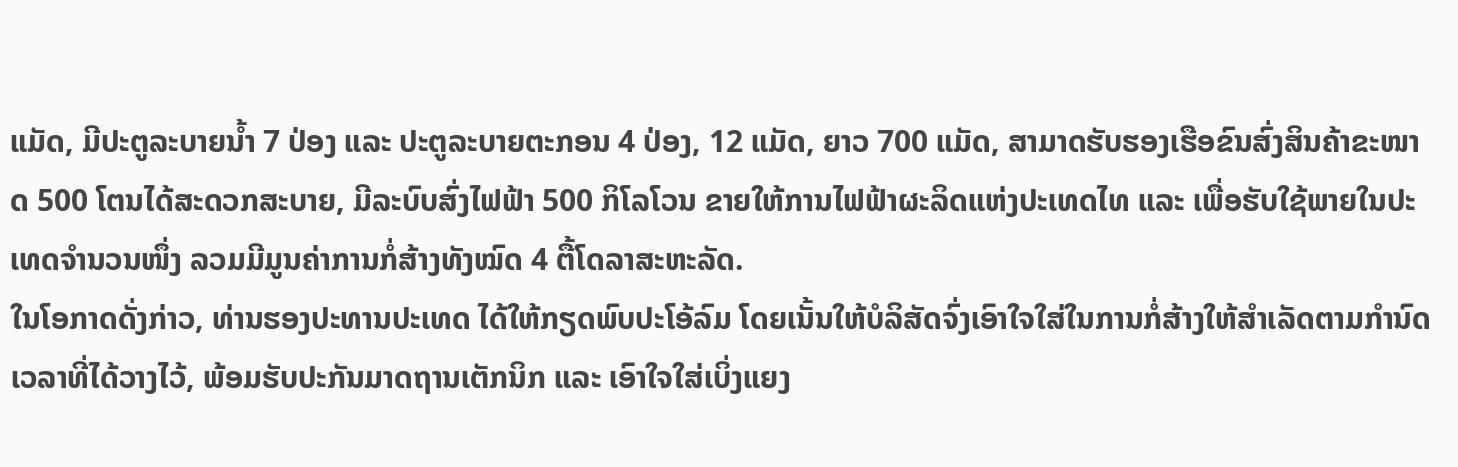ແມັດ, ມີປະຕູລະບາຍນໍ້າ 7 ປ່ອງ ແລະ ປະຕູລະບາຍຕະກອນ 4 ປ່ອງ, 12 ແມັດ, ຍາວ 700 ແມັດ, ສາມາດຮັບຮອງເຮືອຂົນສົ່ງສິນຄ້າຂະໜາດ 500 ໂຕນໄດ້ສະດວກສະບາຍ, ມີລະບົບສົ່ງໄຟຟ້າ 500 ກິໂລໂວນ ຂາຍໃຫ້ການໄຟຟ້າຜະລິດແຫ່ງປະເທດໄທ ແລະ ເພື່ອຮັບໃຊ້ພາຍໃນປະເທດຈຳນວນໜຶ່ງ ລວມມີມູນຄ່າການກໍ່ສ້າງທັງໝົດ 4 ຕື້ໂດລາສະຫະລັດ.
ໃນໂອກາດດັ່ງກ່າວ, ທ່ານຮອງປະທານປະເທດ ໄດ້ໃຫ້ກຽດພົບປະໂອ້ລົມ ໂດຍເນັ້ນໃຫ້ບໍລິສັດຈົ່ງເອົາໃຈໃສ່ໃນການກໍ່ສ້າງໃຫ້ສຳເລັດຕາມກຳນົດເວລາທີ່ໄດ້ວາງໄວ້, ພ້ອມຮັບປະກັນມາດຖານເຕັກນິກ ແລະ ເອົາໃຈໃສ່ເບິ່ງແຍງ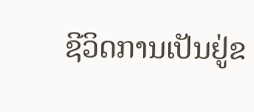ຊີວິດການເປັນຢູ່ຂ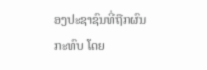ອງປະຊາຊົນທີ່ຖືກຜົນກະທົບ ໂດຍ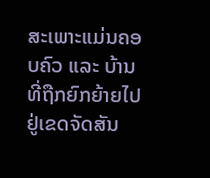ສະເພາະແມ່ນຄອບຄົວ ແລະ ບ້ານທີ່ຖືກຍົກຍ້າຍໄປຢູ່ເຂດຈັດສັນ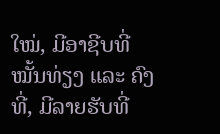ໃໝ່, ມີອາຊີບທີ່ໝັ້ນທ່ຽງ ແລະ ຄົງທີ່, ມີລາຍຮັບທີ່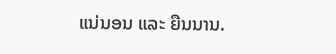ແນ່ນອນ ແລະ ຍືນນານ.